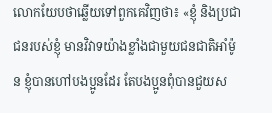លោកយែបថាឆ្លើយទៅពួកគេវិញថា៖ «ខ្ញុំ និងប្រជាជនរបស់ខ្ញុំ មានវិវាទយ៉ាងខ្លាំងជាមួយជនជាតិអាំម៉ូន ខ្ញុំបានហៅបងប្អូនដែរ តែបងប្អូនពុំបានជួយស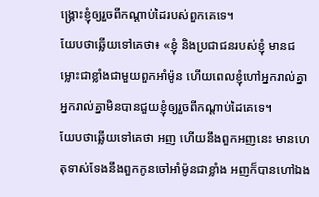ង្គ្រោះខ្ញុំឲ្យរួចពីកណ្ដាប់ដៃរបស់ពួកគេទេ។
យែបថាឆ្លើយទៅគេថា៖ «ខ្ញុំ និងប្រជាជនរបស់ខ្ញុំ មានជម្លោះជាខ្លាំងជាមួយពួកអាំម៉ូន ហើយពេលខ្ញុំហៅអ្នករាល់គ្នា អ្នករាល់គ្នាមិនបានជួយខ្ញុំឲ្យរួចពីកណ្ដាប់ដៃគេទេ។
យែបថាឆ្លើយទៅគេថា អញ ហើយនឹងពួកអញនេះ មានហេតុទាស់ទែងនឹងពួកកូនចៅអាំម៉ូនជាខ្លាំង អញក៏បានហៅឯង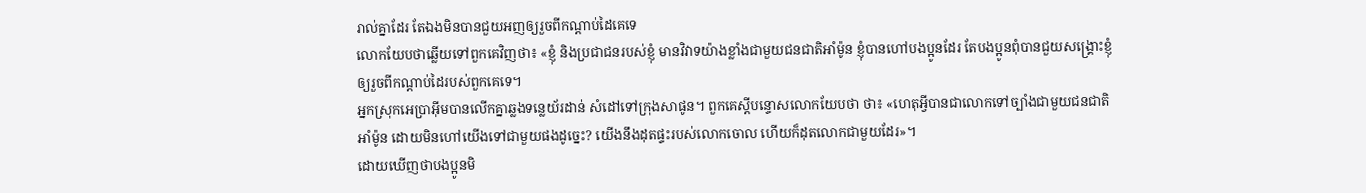រាល់គ្នាដែរ តែឯងមិនបានជួយអញឲ្យរួចពីកណ្តាប់ដៃគេទេ
លោកយែបថាឆ្លើយទៅពួកគេវិញថា៖ «ខ្ញុំ និងប្រជាជនរបស់ខ្ញុំ មានវិវាទយ៉ាងខ្លាំងជាមួយជនជាតិអាំម៉ូន ខ្ញុំបានហៅបងប្អូនដែរ តែបងប្អូនពុំបានជួយសង្គ្រោះខ្ញុំ ឲ្យរួចពីកណ្តាប់ដៃរបស់ពួកគេទេ។
អ្នកស្រុកអេប្រាអ៊ីមបានលើកគ្នាឆ្លងទន្លេយ័រដាន់ សំដៅទៅក្រុងសាផូន។ ពួកគេស្ដីបន្ទោសលោកយែបថា ថា៖ «ហេតុអ្វីបានជាលោកទៅច្បាំងជាមួយជនជាតិអាំម៉ូន ដោយមិនហៅយើងទៅជាមួយផងដូច្នេះ? យើងនឹងដុតផ្ទះរបស់លោកចោល ហើយក៏ដុតលោកជាមួយដែរ»។
ដោយឃើញថាបងប្អូនមិ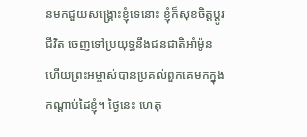នមកជួយសង្គ្រោះខ្ញុំទេនោះ ខ្ញុំក៏សុខចិត្តប្ដូរជីវិត ចេញទៅប្រយុទ្ធនឹងជនជាតិអាំម៉ូន ហើយព្រះអម្ចាស់បានប្រគល់ពួកគេមកក្នុងកណ្ដាប់ដៃខ្ញុំ។ ថ្ងៃនេះ ហេតុ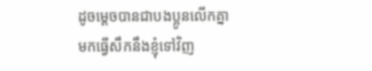ដូចម្ដេចបានជាបងប្អូនលើកគ្នាមកធ្វើសឹកនឹងខ្ញុំទៅវិញ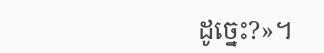ដូច្នេះ?»។